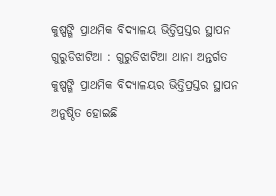କୁଷ୍ପଙ୍ଗି ପ୍ରାଥମିକ ବିଦ୍ୟାଳୟ ଭିତ୍ତିପ୍ରସ୍ତର ସ୍ଥାପନ
ଗୁରୁଡିଝାଟିଆ : ଗୁରୁଡିଝାଟିଆ ଥାନା ଅନ୍ତର୍ଗତ କୁଷ୍ପଙ୍ଗି ପ୍ରାଥମିକ ବିଦ୍ୟାଳୟର ଭିତ୍ତିପ୍ରସ୍ତର ସ୍ଥାପନ ଅନୁଷ୍ଠିତ ହୋଇଛି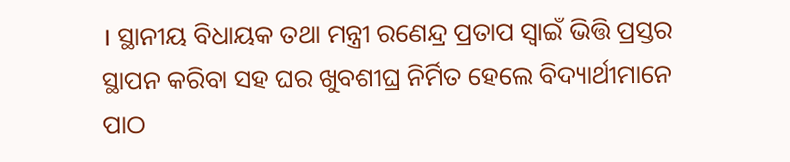। ସ୍ଥାନୀୟ ବିଧାୟକ ତଥା ମନ୍ତ୍ରୀ ରଣେନ୍ଦ୍ର ପ୍ରତାପ ସ୍ୱାଇଁ ଭିତ୍ତି ପ୍ରସ୍ତର ସ୍ଥାପନ କରିବା ସହ ଘର ଖୁବଶୀଘ୍ର ନିର୍ମିତ ହେଲେ ବିଦ୍ୟାର୍ଥୀମାନେ ପାଠ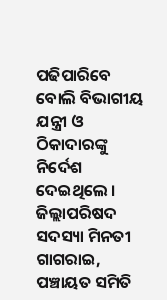ପଢିପାରିବେ ବୋଲି ବିଭାଗୀୟ ଯନ୍ତ୍ରୀ ଓ ଠିକାଦାରଙ୍କୁ ନିର୍ଦେଶ ଦେଇଥିଲେ । ଜିଲ୍ଲାପରିଷଦ ସଦସ୍ୟା ମିନତୀ ଗାଗରାଇ, ପଞ୍ଚାୟତ ସମିତି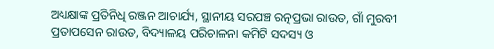ଅଧ୍ୟକ୍ଷାଙ୍କ ପ୍ରତିନିଧି ରଞ୍ଜନ ଆଚାର୍ଯ୍ୟ, ସ୍ଥାନୀୟ ସରପଞ୍ଚ ରତ୍ନପ୍ରଭା ରାଉତ, ଗାଁ ମୁରବୀ ପ୍ରତାପସେନ ରାଉତ, ବିଦ୍ୟାଳୟ ପରିଚାଳନା କମିଟି ସଦସ୍ୟ ଓ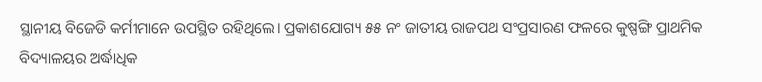ସ୍ଥାନୀୟ ବିଜେଡି କର୍ମୀମାନେ ଉପସ୍ଥିତ ରହିଥିଲେ। ପ୍ରକାଶଯୋଗ୍ୟ ୫୫ ନଂ ଜାତୀୟ ରାଜପଥ ସଂପ୍ରସାରଣ ଫଳରେ କୁଷ୍ପଙ୍ଗି ପ୍ରାଥମିକ ବିଦ୍ୟାଳୟର ଅର୍ଦ୍ଧାଧିକ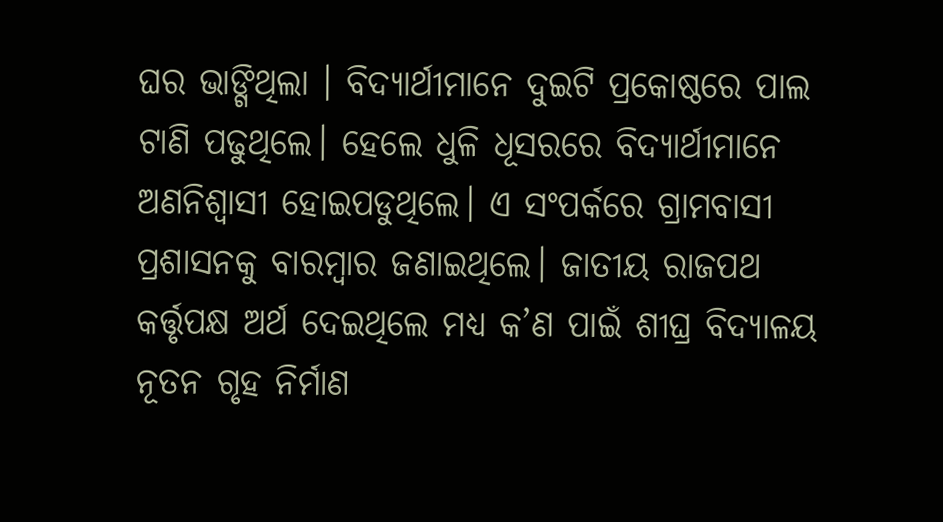ଘର ଭାଙ୍ଗିଥିଲା । ବିଦ୍ୟାର୍ଥୀମାନେ ଦୁଇଟି ପ୍ରକୋଷ୍ଠରେ ପାଲ ଟାଣି ପଢୁଥିଲେ। ହେଲେ ଧୁଳି ଧୂସରରେ ବିଦ୍ୟାର୍ଥୀମାନେ ଅଣନିଶ୍ୱାସୀ ହୋଇପଡୁଥିଲେ। ଏ ସଂପର୍କରେ ଗ୍ରାମବାସୀ ପ୍ରଶାସନକୁ ବାରମ୍ବାର ଜଣାଇଥିଲେ। ଜାତୀୟ ରାଜପଥ କର୍ତ୍ତୃପକ୍ଷ ଅର୍ଥ ଦେଇଥିଲେ ମଧ୍ୟ କ’ଣ ପାଇଁ ଶୀଘ୍ର ବିଦ୍ୟାଳୟ ନୂତନ ଗୃହ ନିର୍ମାଣ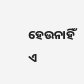ହେଉନାହିଁ ଏ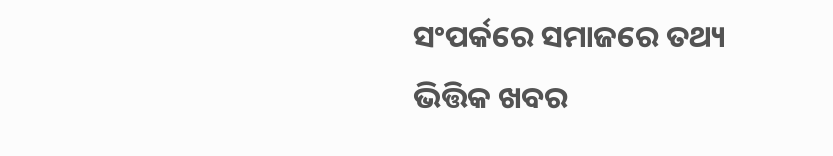ସଂପର୍କରେ ସମାଜରେ ତଥ୍ୟ ଭିତ୍ତିକ ଖବର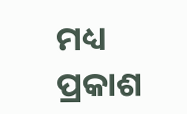ମଧ୍ୟ ପ୍ରକାଶ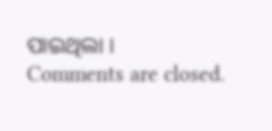ପାଇଥିଲା ।
Comments are closed.